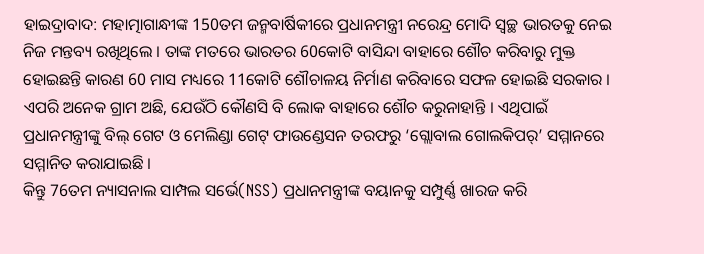ହାଇଦ୍ରାବାଦ: ମହାତ୍ମାଗାନ୍ଧୀଙ୍କ 150ତମ ଜନ୍ମବାର୍ଷିକୀରେ ପ୍ରଧାନମନ୍ତ୍ରୀ ନରେନ୍ଦ୍ର ମୋଦି ସ୍ବଚ୍ଛ ଭାରତକୁ ନେଇ ନିଜ ମନ୍ତବ୍ୟ ରଖିଥିଲେ । ତାଙ୍କ ମତରେ ଭାରତର 60କୋଟି ବାସିନ୍ଦା ବାହାରେ ଶୌଚ କରିବାରୁ ମୁକ୍ତ ହୋଇଛନ୍ତି କାରଣ 60 ମାସ ମଧ୍ୟରେ 11କୋଟି ଶୌଚାଳୟ ନିର୍ମାଣ କରିବାରେ ସଫଳ ହୋଇଛି ସରକାର । ଏପରି ଅନେକ ଗ୍ରାମ ଅଛି, ଯେଉଁଠି କୌଣସି ବି ଲୋକ ବାହାରେ ଶୌଚ କରୁନାହାନ୍ତି । ଏଥିପାଇଁ ପ୍ରଧାନମନ୍ତ୍ରୀଙ୍କୁ ବିଲ୍ ଗେଟ ଓ ମେଲିଣ୍ଡା ଗେଟ୍ ଫାଉଣ୍ଡେସନ ତରଫରୁ ‘ଗ୍ଲୋବାଲ ଗୋଲକିପର୍’ ସମ୍ମାନରେ ସମ୍ମାନିତ କରାଯାଇଛି ।
କିନ୍ତୁ 76ତମ ନ୍ୟାସନାଲ ସାମ୍ପଲ ସର୍ଭେ(NSS) ପ୍ରଧାନମନ୍ତ୍ରୀଙ୍କ ବୟାନକୁ ସମ୍ପୁର୍ଣ୍ଣ ଖାରଜ କରି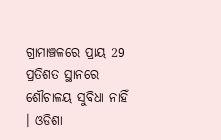ଗ୍ରାମାଞ୍ଚଳରେ ପ୍ରାୟ 29 ପ୍ରତିଶତ ସ୍ଥାନରେ ଶୌଚାଳୟ ସୁବିଧା ନାହିଁ । ଓଡିଶା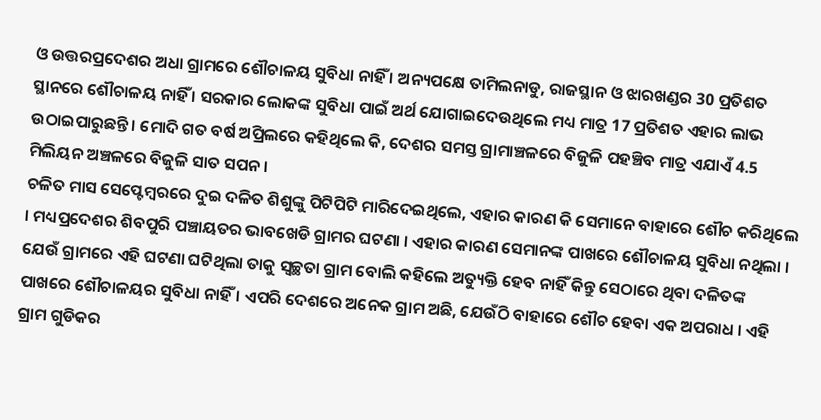ଓ ଉତ୍ତରପ୍ରଦେଶର ଅଧା ଗ୍ରାମରେ ଶୌଚାଳୟ ସୁବିଧା ନାହିଁ । ଅନ୍ୟପକ୍ଷେ ତାମିଲନାଡୁ, ରାଜସ୍ଥାନ ଓ ଝାରଖଣ୍ଡର 30 ପ୍ରତିଶତ ସ୍ଥାନରେ ଶୌଚାଳୟ ନାହିଁ । ସରକାର ଲୋକଙ୍କ ସୁବିଧା ପାଇଁ ଅର୍ଥ ଯୋଗାଇଦେଉଥିଲେ ମଧ୍ୟ ମାତ୍ର 17 ପ୍ରତିଶତ ଏହାର ଲାଭ ଉଠାଇପାରୁଛନ୍ତି । ମୋଦି ଗତ ବର୍ଷ ଅପ୍ରିଲରେ କହିଥିଲେ କି, ଦେଶର ସମସ୍ତ ଗ୍ରାମାଞ୍ଚଳରେ ବିଜୁଳି ପହଞ୍ଚିବ ମାତ୍ର ଏଯାଏଁ 4.5 ମିଲିୟନ ଅଞ୍ଚଳରେ ବିଜୁଳି ସାତ ସପନ ।
ଚଳିତ ମାସ ସେପ୍ଟେମ୍ବରରେ ଦୁଇ ଦଳିତ ଶିଶୁଙ୍କୁ ପିଟିପିଟି ମାରିଦେଇଥିଲେ, ଏହାର କାରଣ କି ସେମାନେ ବାହାରେ ଶୌଚ କରିଥିଲେ । ମଧ୍ୟପ୍ରଦେଶର ଶିବପୁରି ପଞ୍ଚାୟତର ଭାବଖେଡି ଗ୍ରାମର ଘଟଣା । ଏହାର କାରଣ ସେମାନଙ୍କ ପାଖରେ ଶୌଚାଳୟ ସୁବିଧା ନଥିଲା । ଯେଉଁ ଗ୍ରାମରେ ଏହି ଘଟଣା ଘଟିଥିଲା ତାକୁ ସ୍ବଚ୍ଛତା ଗ୍ରାମ ବୋଲି କହିଲେ ଅତ୍ୟୁକ୍ତି ହେବ ନାହିଁ କିନ୍ତୁ ସେଠାରେ ଥିବା ଦଳିତଙ୍କ ପାଖରେ ଶୌଚାଳୟର ସୁବିଧା ନାହିଁ । ଏପରି ଦେଶରେ ଅନେକ ଗ୍ରାମ ଅଛି, ଯେଉଁଠି ବାହାରେ ଶୌଚ ହେବା ଏକ ଅପରାଧ । ଏହି ଗ୍ରାମ ଗୁଡିକର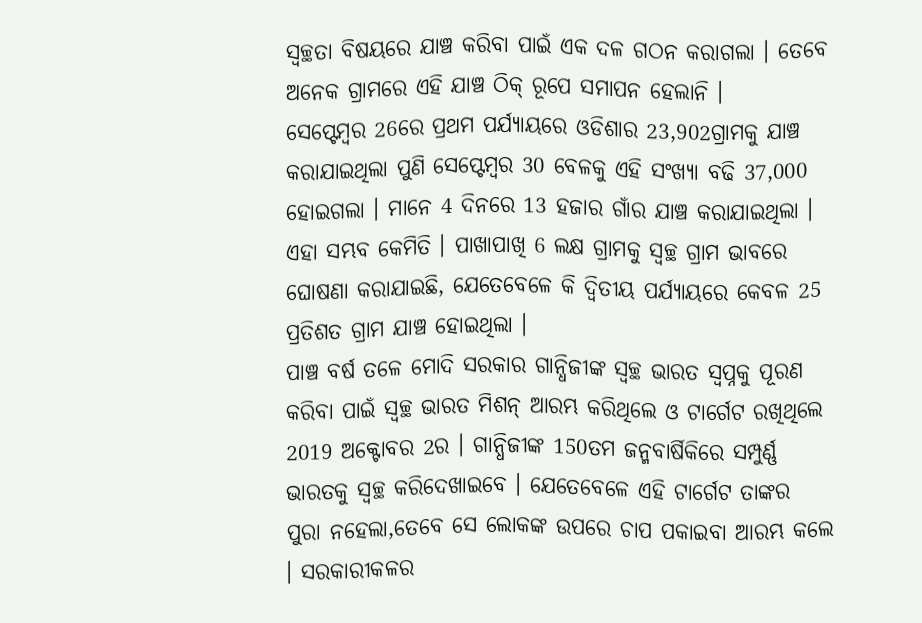ସ୍ବଚ୍ଛତା ବିଷୟରେ ଯାଞ୍ଚ କରିବା ପାଇଁ ଏକ ଦଳ ଗଠନ କରାଗଲା । ତେବେ ଅନେକ ଗ୍ରାମରେ ଏହି ଯାଞ୍ଚ ଠିକ୍ ରୂପେ ସମାପନ ହେଲାନି ।
ସେପ୍ଟେମ୍ବର 26ରେ ପ୍ରଥମ ପର୍ଯ୍ୟାୟରେ ଓଡିଶାର 23,902ଗ୍ରାମକୁ ଯାଞ୍ଚ କରାଯାଇଥିଲା ପୁଣି ସେପ୍ଟେମ୍ବର 30 ବେଳକୁ ଏହି ସଂଖ୍ୟା ବଢି 37,000 ହୋଇଗଲା । ମାନେ 4 ଦିନରେ 13 ହଜାର ଗାଁର ଯାଞ୍ଚ କରାଯାଇଥିଲା । ଏହା ସମ୍ଭବ କେମିତି । ପାଖାପାଖି 6 ଲକ୍ଷ ଗ୍ରାମକୁ ସ୍ବଚ୍ଛ ଗ୍ରାମ ଭାବରେ ଘୋଷଣା କରାଯାଇଛି, ଯେତେବେଳେ କି ଦ୍ବିତୀୟ ପର୍ଯ୍ୟାୟରେ କେବଳ 25 ପ୍ରତିଶତ ଗ୍ରାମ ଯାଞ୍ଚ ହୋଇଥିଲା ।
ପାଞ୍ଚ ବର୍ଷ ତଳେ ମୋଦି ସରକାର ଗାନ୍ଧିଜୀଙ୍କ ସ୍ବଚ୍ଛ ଭାରତ ସ୍ବପ୍ନକୁ ପୂରଣ କରିବା ପାଇଁ ସ୍ବଚ୍ଛ ଭାରତ ମିଶନ୍ ଆରମ୍ଭ କରିଥିଲେ ଓ ଟାର୍ଗେଟ ରଖିଥିଲେ 2019 ଅକ୍ଟୋବର 2ର । ଗାନ୍ଧିଜୀଙ୍କ 150ତମ ଜନ୍ମବାର୍ଷିକିରେ ସମ୍ପୁର୍ଣ୍ଣ ଭାରତକୁ ସ୍ବଚ୍ଛ କରିଦେଖାଇବେ । ଯେତେବେଳେ ଏହି ଟାର୍ଗେଟ ତାଙ୍କର ପୁରା ନହେଲା,ତେବେ ସେ ଲୋକଙ୍କ ଉପରେ ଚାପ ପକାଇବା ଆରମ୍ଭ କଲେ । ସରକାରୀକଳର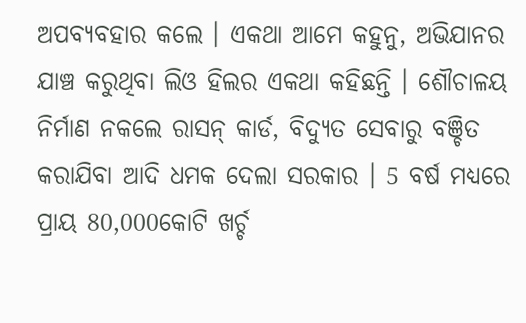ଅପବ୍ୟବହାର କଲେ । ଏକଥା ଆମେ କହୁନୁ, ଅଭିଯାନର ଯାଞ୍ଚ କରୁଥିବା ଲିଓ ହିଲର ଏକଥା କହିଛନ୍ତି । ଶୌଚାଳୟ ନିର୍ମାଣ ନକଲେ ରାସନ୍ କାର୍ଡ, ବିଦ୍ୟୁତ ସେବାରୁ ବଞ୍ଚିତ କରାଯିବା ଆଦି ଧମକ ଦେଲା ସରକାର । 5 ବର୍ଷ ମଧ୍ୟରେ ପ୍ରାୟ 80,000କୋଟି ଖର୍ଚ୍ଚ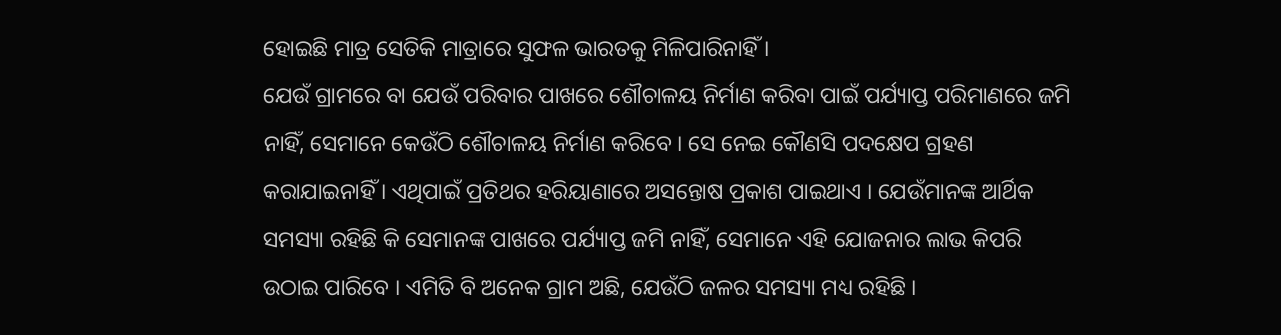ହୋଇଛି ମାତ୍ର ସେତିକି ମାତ୍ରାରେ ସୁଫଳ ଭାରତକୁ ମିଳିପାରିନାହିଁ ।
ଯେଉଁ ଗ୍ରାମରେ ବା ଯେଉଁ ପରିବାର ପାଖରେ ଶୌଚାଳୟ ନିର୍ମାଣ କରିବା ପାଇଁ ପର୍ଯ୍ୟାପ୍ତ ପରିମାଣରେ ଜମି ନାହିଁ, ସେମାନେ କେଉଁଠି ଶୌଚାଳୟ ନିର୍ମାଣ କରିବେ । ସେ ନେଇ କୌଣସି ପଦକ୍ଷେପ ଗ୍ରହଣ କରାଯାଇନାହିଁ । ଏଥିପାଇଁ ପ୍ରତିଥର ହରିୟାଣାରେ ଅସନ୍ତୋଷ ପ୍ରକାଶ ପାଇଥାଏ । ଯେଉଁମାନଙ୍କ ଆର୍ଥିକ ସମସ୍ୟା ରହିଛି କି ସେମାନଙ୍କ ପାଖରେ ପର୍ଯ୍ୟାପ୍ତ ଜମି ନାହିଁ, ସେମାନେ ଏହି ଯୋଜନାର ଲାଭ କିପରି ଉଠାଇ ପାରିବେ । ଏମିତି ବି ଅନେକ ଗ୍ରାମ ଅଛି, ଯେଉଁଠି ଜଳର ସମସ୍ୟା ମଧ୍ୟ ରହିଛି ।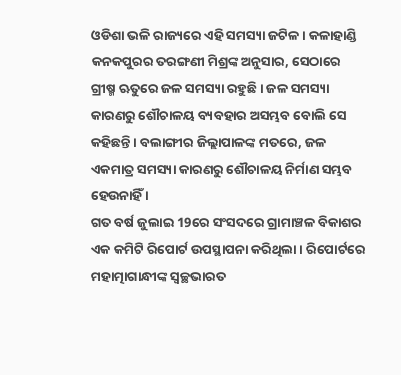ଓଡିଶା ଭଳି ରାଜ୍ୟରେ ଏହି ସମସ୍ୟା ଜଟିଳ । କଳାହାଣ୍ଡି କନକପୁରର ତରଙ୍ଗଣୀ ମିଶ୍ରଙ୍କ ଅନୁସାର, ସେଠାରେ ଗ୍ରୀଷ୍ମ ଋତୁରେ ଜଳ ସମସ୍ୟା ରହୁଛି । ଜଳ ସମସ୍ୟା କାରଣରୁ ଶୌଚାଳୟ ବ୍ୟବହାର ଅସମ୍ଭବ ବୋଲି ସେ କହିଛନ୍ତି । ବଲାଙ୍ଗୀର ଜିଲ୍ଲାପାଳଙ୍କ ମତରେ, ଜଳ ଏକମାତ୍ର ସମସ୍ୟା କାରଣରୁ ଶୌଚାଳୟ ନିର୍ମାଣ ସମ୍ଭବ ହେଉନାହିଁ ।
ଗତ ବର୍ଷ ଜୁଲାଇ 19ରେ ସଂସଦରେ ଗ୍ରାମାଞ୍ଚଳ ବିକାଶର ଏକ କମିଟି ରିପୋର୍ଟ ଉପସ୍ଥାପନା କରିଥିଲା । ରିପୋର୍ଟରେ ମହାତ୍ମାଗାନ୍ଧୀଙ୍କ ସ୍ବଚ୍ଛଭାରତ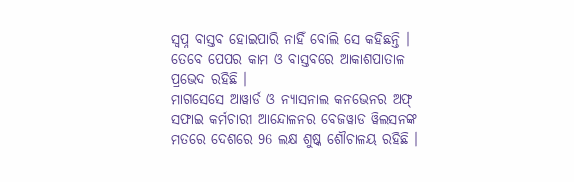ସ୍ବପ୍ନ ବାସ୍ତବ ହୋଇପାରି ନାହିଁ ବୋଲି ସେ କହିଛନ୍ତି । ତେବେ ପେପର କାମ ଓ ବାସ୍ତବରେ ଆକାଶପାତାଳ ପ୍ରଭେଦ ରହିଛି ।
ମାଗସେସେ ଆୱାର୍ଡ ଓ ନ୍ୟାସନାଲ କନଭେନର ଅଫ୍ ସଫାଇ କର୍ମଚାରୀ ଆନ୍ଦୋଳନର ବେଜୱାଡ ୱିଲସନଙ୍କ ମତରେ ଦେଶରେ 96 ଲକ୍ଷ ଶୁଷ୍କ ଶୌଚାଳୟ ରହିଛି ।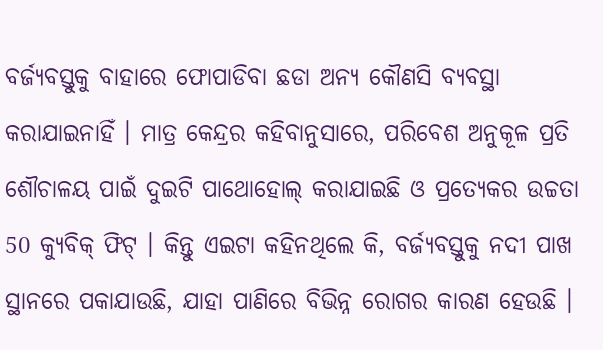ବର୍ଜ୍ୟବସ୍ତୁକୁ ବାହାରେ ଫୋପାଡିବା ଛଡା ଅନ୍ୟ କୌଣସି ବ୍ୟବସ୍ଥା କରାଯାଇନାହିଁ । ମାତ୍ର କେନ୍ଦ୍ରର କହିବାନୁସାରେ, ପରିବେଶ ଅନୁକୂଳ ପ୍ରତି ଶୌଚାଳୟ ପାଇଁ ଦୁଇଟି ପାଥୋହୋଲ୍ କରାଯାଇଛି ଓ ପ୍ରତ୍ୟେକର ଉଚ୍ଚତା 50 କ୍ୟୁବିକ୍ ଫିଟ୍ । କିନ୍ତୁ ଏଇଟା କହିନଥିଲେ କି, ବର୍ଜ୍ୟବସ୍ତୁକୁ ନଦୀ ପାଖ ସ୍ଥାନରେ ପକାଯାଉଛି, ଯାହା ପାଣିରେ ବିଭିନ୍ନ ରୋଗର କାରଣ ହେଉଛି ।